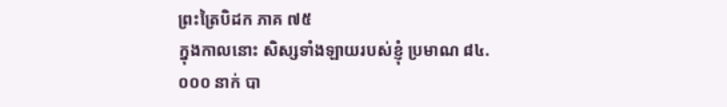ព្រះត្រៃបិដក ភាគ ៧៥
ក្នុងកាលនោះ សិស្សទាំងឡាយរបស់ខ្ញុំ ប្រមាណ ៨៤.០០០ នាក់ បា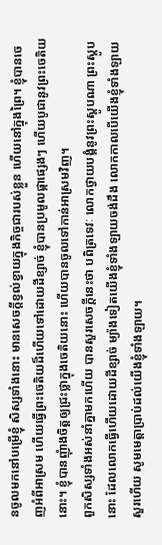នចូលមកនៅបម្រើខ្ញុំ សិស្សទាំងនោះ មានសេចក្តីខ្វល់ខ្វាយក្នុងកិច្ចជារបស់ខ្លួន ហើយនៅក្នុងព្រៃ។ ខ្ញុំបានចេញអំពីអាស្រម ហើយធ្វើព្រះចេតិយដ៏ហើយទៅដោយដីខ្សាច់ ខ្ញុំបានប្រមូលផ្កាផ្សេងៗ ហើយបូជានូវព្រះចេតិយនោះ។ ខ្ញុំបានញុំាងចិត្តឲ្យជ្រះថ្លាក្នុងចេតិយនោះ ហើយបានចូលទៅកាន់អាស្រមវិញ។
ពួកសិស្សទាំងអស់នាំគ្នាមកហើយ បានសួរសេចក្តីនេះថា បពិត្រទេវៈ លោកថ្វាយបង្គំនូវព្រះស្តូបណា ព្រះស្តូបនោះ ដែលលោកធ្វើហើយដោយដីខ្សាច់ ម្យ៉ាងទៀតយើងខ្ញុំទាំងឡាយចង់ដឹង លោកកាលបើយើងខ្ញុំទាំងឡាយសួរហើយ សូមមេត្តាប្រាប់ដល់យើងខ្ញុំទាំងឡាយ។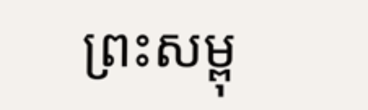ព្រះសម្ពុ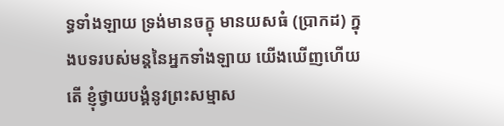ទ្ធទាំងឡាយ ទ្រង់មានចក្ខុ មានយសធំ (ប្រាកដ) ក្នុងបទរបស់មន្តនៃអ្នកទាំងឡាយ យើងឃើញហើយតើ ខ្ញុំថ្វាយបង្គំនូវព្រះសម្មាស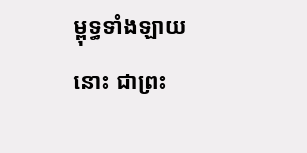ម្ពុទ្ធទាំងឡាយនោះ ជាព្រះ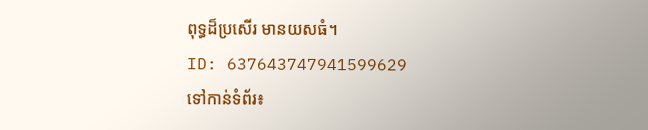ពុទ្ធដ៏ប្រសើរ មានយសធំ។
ID: 637643747941599629
ទៅកាន់ទំព័រ៖